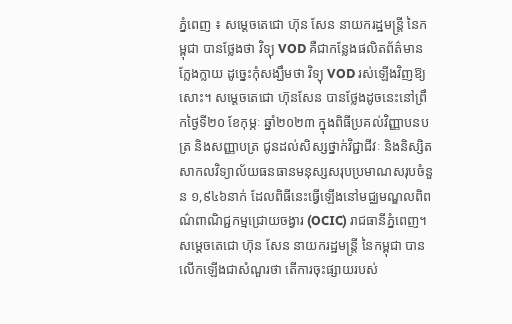ភ្នំពេញ ៖ សម្តេចតេជោ ហ៊ុន សែន នាយករដ្ឋមន្ត្រី នៃកម្ពុជា បានថ្លែងថា វិទ្យុ VOD គឺជាកន្លែងផលិតព័ត៌មានក្លែងក្លាយ ដូច្នេះកុំសង្ឃឹមថា វិទ្យុ VOD រស់ឡើងវិញឱ្យសោះ។ សម្តេចតេជោ ហ៊ុនសែន បានថ្លែងដូចនេះនៅព្រឹកថ្ងៃទី២០ ខែកុម្ភៈ ឆ្នាំ២០២៣ ក្នុងពិធីប្រគល់វិញ្ញាបនបត្រ និងសញ្ញាបត្រ ជូនដល់សិស្សថ្នាក់វិជ្ជាជីវៈ និងនិស្សិតសាកលវិទ្យាល័យធនធានមនុស្សសរុបប្រមាណសរុបចំនួន ១,៩៤៦នាក់ ដែលពិធីនេះធ្វើឡើងនៅមជ្ឈមណ្ឌលពិពណ៌ពាណិជ្ជកម្មជ្រោយចង្វារ (OCIC) រាជធានីភ្នំពេញ។
សម្តេចតេជោ ហ៊ុន សែន នាយករដ្ឋមន្ត្រី នៃកម្ពុជា បានលើកឡើងជាសំណួរថា តើការចុះផ្សាយរបស់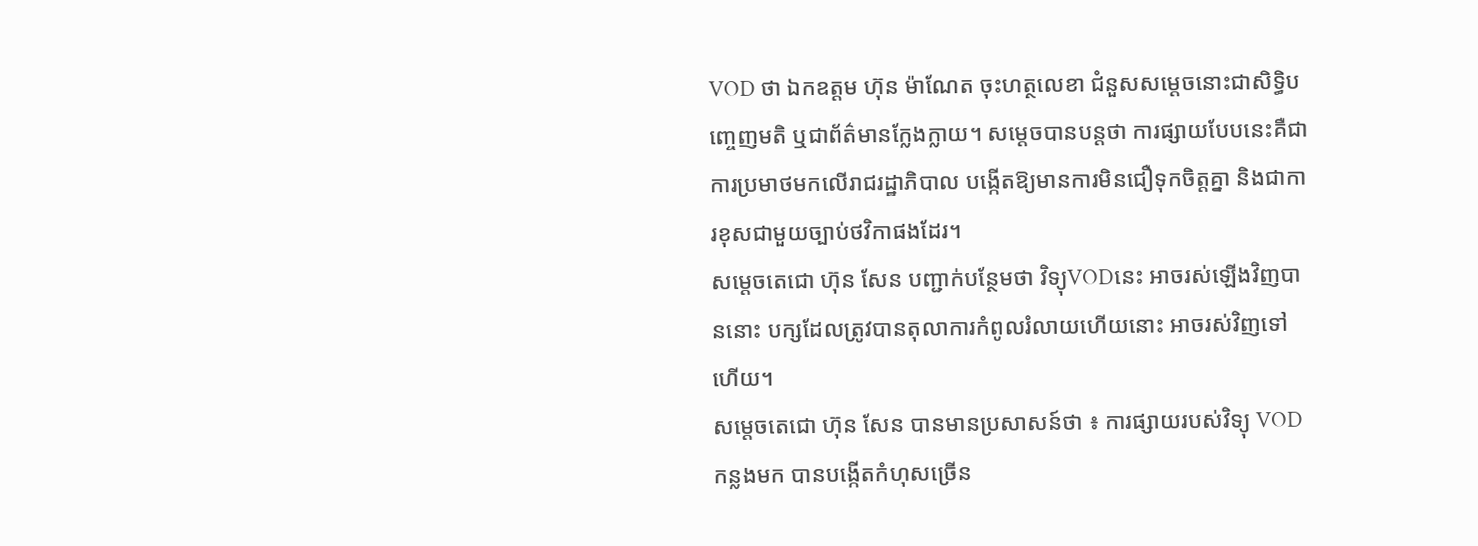VOD ថា ឯកឧត្តម ហ៊ុន ម៉ាណែត ចុះហត្ថលេខា ជំនួសសម្តេចនោះជាសិទ្ធិបញ្ចេញមតិ ឬជាព័ត៌មានក្លែងក្លាយ។ សម្តេចបានបន្តថា ការផ្សាយបែបនេះគឺជាការប្រមាថមកលើរាជរដ្ឋាភិបាល បង្កើតឱ្យមានការមិនជឿទុកចិត្តគ្នា និងជាការខុសជាមួយច្បាប់ថវិកាផងដែរ។
សម្តេចតេជោ ហ៊ុន សែន បញ្ជាក់បន្ថែមថា វិទ្យុVODនេះ អាចរស់ឡើងវិញបាននោះ បក្សដែលត្រូវបានតុលាការកំពូលរំលាយហើយនោះ អាចរស់វិញទៅហើយ។
សម្តេចតេជោ ហ៊ុន សែន បានមានប្រសាសន៍ថា ៖ ការផ្សាយរបស់វិទ្យុ VOD កន្លងមក បានបង្កើតកំហុសច្រើន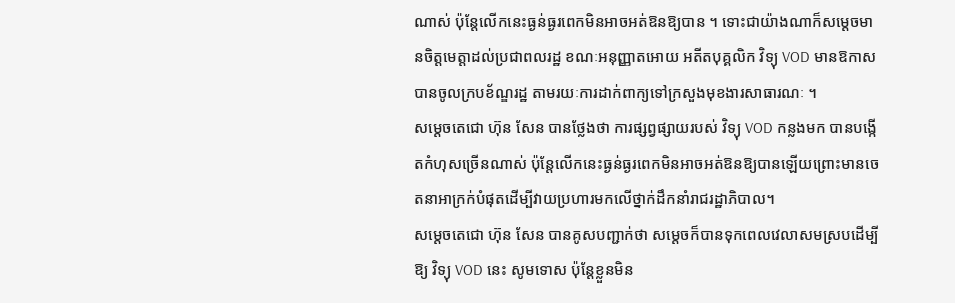ណាស់ ប៉ុន្តែលើកនេះធ្ងន់ធ្ងរពេកមិនអាចអត់ឱនឱ្យបាន ។ ទោះជាយ៉ាងណាក៏សម្តេចមានចិត្តមេត្តាដល់ប្រជាពលរដ្ឋ ខណៈអនុញ្ញាតអោយ អតីតបុគ្គលិក វិទ្យុ VOD មានឱកាសបានចូលក្របខ័ណ្ឌរដ្ឋ តាមរយៈការដាក់ពាក្យទៅក្រសួងមុខងារសាធារណៈ ។
សម្តេចតេជោ ហ៊ុន សែន បានថ្លែងថា ការផ្សព្វផ្សាយរបស់ វិទ្យុ VOD កន្លងមក បានបង្កើតកំហុសច្រើនណាស់ ប៉ុន្តែលើកនេះធ្ងន់ធ្ងរពេកមិនអាចអត់ឱនឱ្យបានឡើយព្រោះមានចេតនាអាក្រក់បំផុតដើម្បីវាយប្រហារមកលើថ្នាក់ដឹកនាំរាជរដ្ឋាភិបាល។
សម្តេចតេជោ ហ៊ុន សែន បានគូសបញ្ជាក់ថា សម្តេចក៏បានទុកពេលវេលាសមស្របដើម្បីឱ្យ វិទ្យុ VOD នេះ សូមទោស ប៉ុន្តែខ្លួនមិន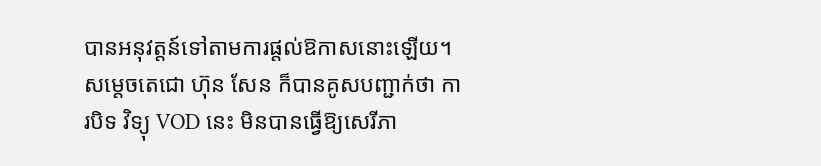បានអនុវត្តន៍ទៅតាមការផ្តល់ឱកាសនោះឡើយ។
សម្តេចតេជោ ហ៊ុន សែន ក៏បានគូសបញ្ជាក់ថា ការបិទ វិទ្យុ VOD នេះ មិនបានធ្វើឱ្យសេរីភា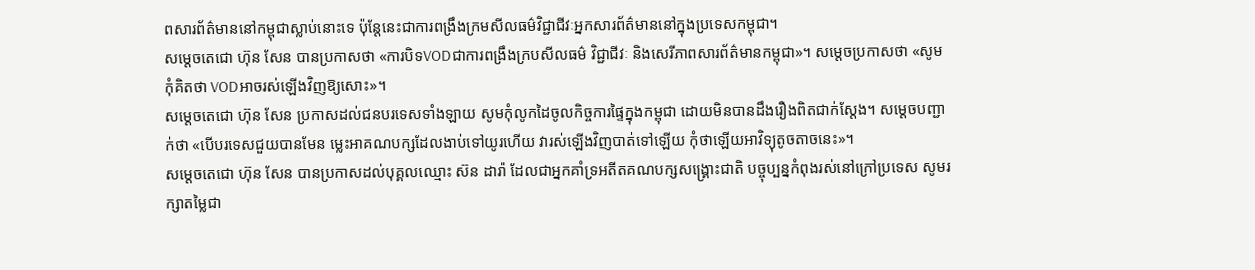ពសារព័ត៌មាននៅកម្ពុជាស្លាប់នោះទេ ប៉ុន្តែនេះជាការពង្រឹងក្រមសីលធម៌វិជ្ជាជីវៈអ្នកសារព័ត៌មាននៅក្នុងប្រទេសកម្ពុជា។
សម្តេចតេជោ ហ៊ុន សែន បានប្រកាសថា «ការបិទVODជាការពង្រឹងក្របសីលធម៌ វិជ្ជាជីវៈ និងសេរីភាពសារព័ត៌មានកម្ពុជា»។ សម្តេចប្រកាសថា «សូមកុំគិតថា VODអាចរស់ឡើងវិញឱ្យសោះ»។
សម្តេចតេជោ ហ៊ុន សែន ប្រកាសដល់ជនបរទេសទាំងឡាយ សូមកុំលូកដៃចូលកិច្ចការផ្ទៃក្នុងកម្ពុជា ដោយមិនបានដឹងរឿងពិតជាក់ស្តែង។ សម្តេចបញ្ជាក់ថា «បើបរទេសជួយបានមែន ម្លេះអាគណបក្សដែលងាប់ទៅយូរហើយ វារស់ឡើងវិញបាត់ទៅឡើយ កុំថាឡើយអាវិទ្យុតូចតាចនេះ»។
សម្តេចតេជោ ហ៊ុន សែន បានប្រកាសដល់បុគ្គលឈ្មោះ ស៊ន ដារ៉ា ដែលជាអ្នកគាំទ្រអតីតគណបក្សសង្គ្រោះជាតិ បច្ចុប្បន្នកំពុងរស់នៅក្រៅប្រទេស សូមរក្សាតម្លៃជា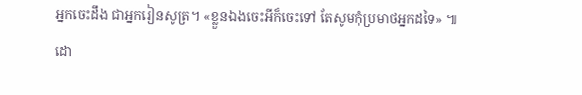អ្នកចេះដឹង ជាអ្នករៀនសូត្រ។ «ខ្លួនឯងចេះអីក៏ចេះទៅ តែសូមកុំប្រមាថអ្នកដទៃ» ៕
ដោ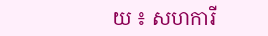យ ៖ សហការី